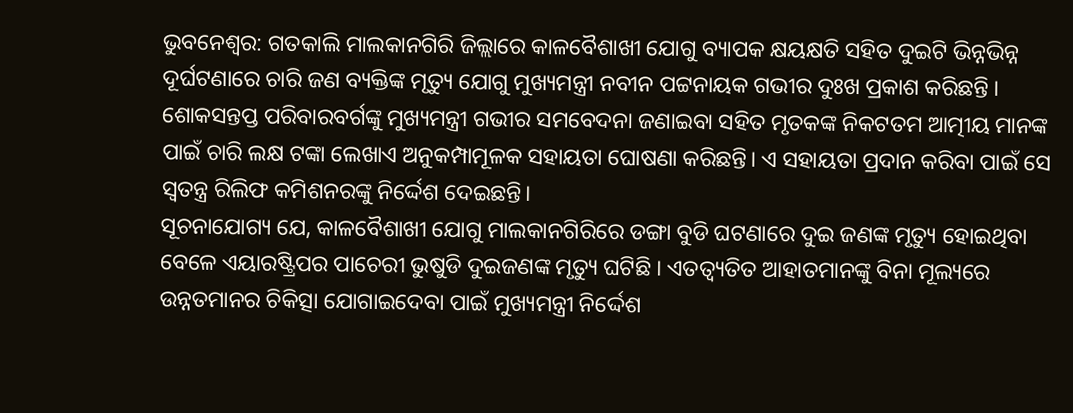ଭୁବନେଶ୍ୱର: ଗତକାଲି ମାଲକାନଗିରି ଜିଲ୍ଲାରେ କାଳବୈଶାଖୀ ଯୋଗୁ ବ୍ୟାପକ କ୍ଷୟକ୍ଷତି ସହିତ ଦୁଇଟି ଭିନ୍ନଭିନ୍ନ ଦୂର୍ଘଟଣାରେ ଚାରି ଜଣ ବ୍ୟକ୍ତିଙ୍କ ମୃତ୍ୟୁ ଯୋଗୁ ମୁଖ୍ୟମନ୍ତ୍ରୀ ନବୀନ ପଟ୍ଟନାୟକ ଗଭୀର ଦୁଃଖ ପ୍ରକାଶ କରିଛନ୍ତି । ଶୋକସନ୍ତପ୍ତ ପରିବାରବର୍ଗଙ୍କୁ ମୁଖ୍ୟମନ୍ତ୍ରୀ ଗଭୀର ସମବେଦନା ଜଣାଇବା ସହିତ ମୃତକଙ୍କ ନିକଟତମ ଆତ୍ମୀୟ ମାନଙ୍କ ପାଇଁ ଚାରି ଲକ୍ଷ ଟଙ୍କା ଲେଖାଏ ଅନୁକମ୍ପାମୂଳକ ସହାୟତା ଘୋଷଣା କରିଛନ୍ତି। ଏ ସହାୟତା ପ୍ରଦାନ କରିବା ପାଇଁ ସେ ସ୍ୱତନ୍ତ୍ର ରିଲିଫ କମିଶନରଙ୍କୁ ନିର୍ଦ୍ଦେଶ ଦେଇଛନ୍ତି।
ସୂଚନାଯୋଗ୍ୟ ଯେ, କାଳବୈଶାଖୀ ଯୋଗୁ ମାଲକାନଗିରିରେ ଡଙ୍ଗା ବୁଡି ଘଟଣାରେ ଦୁଇ ଜଣଙ୍କ ମୃତ୍ୟୁ ହୋଇଥିବା ବେଳେ ଏୟାରଷ୍ଟ୍ରିପର ପାଚେରୀ ଭୁଷୁଡି ଦୁଇଜଣଙ୍କ ମୃତ୍ୟୁ ଘଟିଛି । ଏତତ୍ବ୍ୟତିତ ଆହାତମାନଙ୍କୁ ବିନା ମୂଲ୍ୟରେ ଉନ୍ନତମାନର ଚିକିତ୍ସା ଯୋଗାଇଦେବା ପାଇଁ ମୁଖ୍ୟମନ୍ତ୍ରୀ ନିର୍ଦ୍ଦେଶ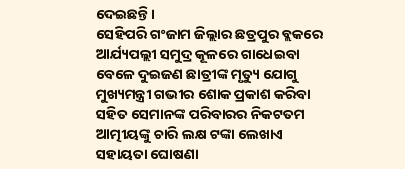ଦେଇଛନ୍ତି ।
ସେହିପରି ଗଂଜାମ ଜିଲ୍ଲାର ଛତ୍ରପୁର ବ୍ଲକରେ ଆର୍ଯ୍ୟପଲ୍ଲୀ ସମୁଦ୍ର କୂଳରେ ଗାଧେଇବା ବେଳେ ଦୁଇଜଣ ଛାତ୍ରୀଙ୍କ ମୃତ୍ୟୁ ଯୋଗୁ ମୁଖ୍ୟମନ୍ତ୍ରୀ ଗଭୀର ଶୋକ ପ୍ରକାଶ କରିବା ସହିତ ସେମାନଙ୍କ ପରିବାରର ନିକଟତମ ଆତ୍ମୀୟଙ୍କୁ ଚାରି ଲକ୍ଷ ଟଙ୍କା ଲେଖାଏ ସହାୟତା ଘୋଷଣା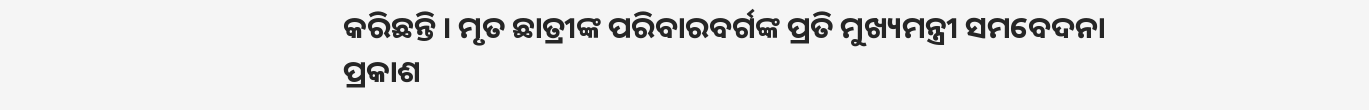କରିଛନ୍ତି । ମୃତ ଛାତ୍ରୀଙ୍କ ପରିବାରବର୍ଗଙ୍କ ପ୍ରତି ମୁଖ୍ୟମନ୍ତ୍ରୀ ସମବେଦନା ପ୍ରକାଶ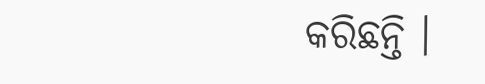କରିଛନ୍ତି ।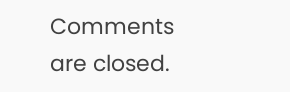Comments are closed.